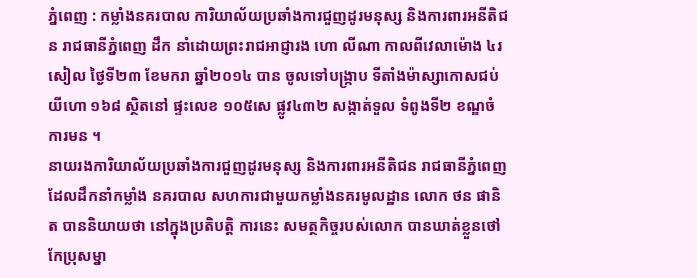ភ្នំពេញ : កម្លាំងនគរបាល ការិយាល័យប្រឆាំងការជួញដូរមនុស្ស និងការពារអនីតិជន រាជធានីភ្នំពេញ ដឹក នាំដោយព្រះរាជអាជ្ញារង ហោ លីណា កាលពីវេលាម៉ោង ៤រសៀល ថ្ងៃទី២៣ ខែមករា ឆ្នាំ២០១៤ បាន ចូលទៅបង្រ្កាប ទីតាំងម៉ាស្សាកោសជប់ យីហោ ១៦៨ ស្ថិតនៅ ផ្ទះលេខ ១០៥សេ ផ្លូវ៤៣២ សង្កាត់ទួល ទំពូងទី២ ខណ្ឌចំការមន ។
នាយរងការិយាល័យប្រឆាំងការជួញដូរមនុស្ស និងការពារអនីតិជន រាជធានីភ្នំពេញ ដែលដឹកនាំកម្លាំង នគរបាល សហការជាមួយកម្លាំងនគរមូលដ្ឋាន លោក ថន ផានិត បាននិយាយថា នៅក្នុងប្រតិបត្តិ ការនេះ សមត្ថកិច្ចរបស់លោក បានឃាត់ខ្លួនថៅកែប្រុសម្នា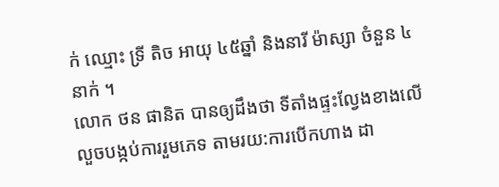ក់ ឈ្មោះ ទ្រី តិច អាយុ ៤៥ឆ្នាំ និងនារី ម៉ាស្សា ចំនួន ៤ នាក់ ។
លោក ថន ផានិត បានឲ្យដឹងថា ទីតាំងផ្ទះល្វែងខាងលើ លួចបង្កប់ការរួមភេទ តាមរយ:ការបើកហាង ដា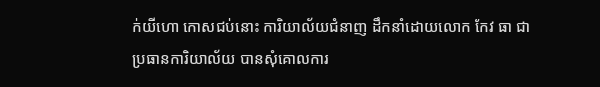ក់យីហោ កោសជប់នោះ ការិយាល័យជំនាញ ដឹកនាំដោយលោក កែវ ធា ជាប្រធានការិយាល័យ បានសុំគោលការ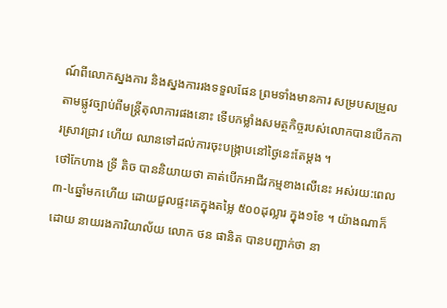ណ៍ពីលោកស្នងការ និងស្នងការរងទទួលផែន ព្រមទាំងមានការ សម្របសម្រួល តាមផ្លូវច្បាប់ពីមន្រ្តីតុលាការផងនោះ ទើបកម្លាំងសមត្ថកិច្ចរបស់លោកបានបើកការស្រាវជ្រាវ ហើយ ឈានទៅដល់ការចុះបង្រ្កាបនៅថ្ងៃនេះតែម្តង ។
ថៅកែហាង ទ្រី តិច បាននិយាយថា គាត់បើកអាជីវកម្មខាងលើនេះ អស់រយ:ពេល៣-៤ឆ្នាំមកហើយ ដោយជួលផ្ទះគេក្នុងតម្លៃ ៥០០ដុល្លារ ក្នុង១ខែ ។ យ៉ាងណាក៏ដោយ នាយរងការិយាល័យ លោក ថន ផានិត បានបញ្ជាក់ថា នា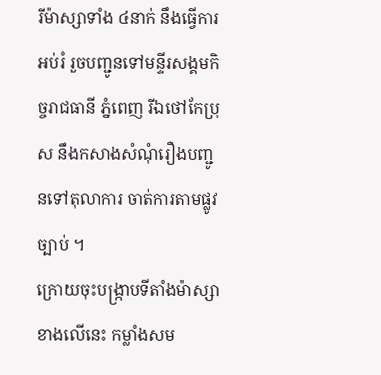រីម៉ាស្សាទាំង ៤នាក់ នឹងធ្វើការអប់រំ រួចបញ្ជូនទៅមន្ទីរសង្គមកិច្ចរាជធានី ភ្នំពេញ រីឯថៅកែប្រុស នឹងកសាងសំណុំរឿងបញ្ជូនទៅតុលាការ ចាត់ការតាមផ្លូវច្បាប់ ។
ក្រោយចុះបង្រ្កាបទីតាំងម៉ាស្សាខាងលើនេះ កម្លាំងសម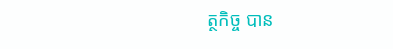ត្ថកិច្ច បាន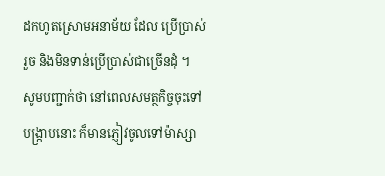ដកហូតស្រោមអនាម័យ ដែល ប្រើប្រាស់ រួច និងមិនទាន់ប្រើប្រាស់ជាច្រើនដុំ ។
សូមបញ្ជាក់ថា នៅពេលសមត្ថកិច្ចចុះទៅបង្រ្កាបនោះ ក៏មានភ្ញៀវចូលទៅម៉ាស្សា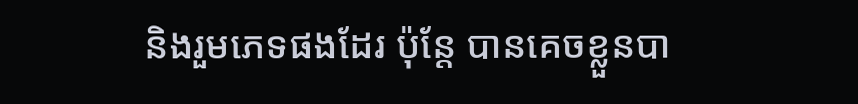និងរួមភេទផងដែរ ប៉ុន្តែ បានគេចខ្លួនបា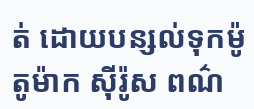ត់ ដោយបន្សល់ទុកម៉ូតូម៉ាក ស៊ីរ៉ូស ពណ៌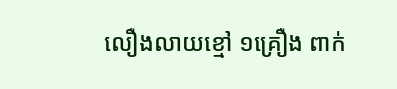លឿងលាយខ្មៅ ១គ្រឿង ពាក់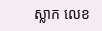ស្លាក លេខ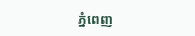ភ្នំពេញ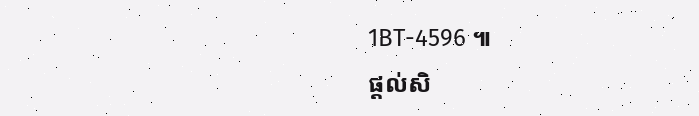1BT-4596 ៕
ផ្តល់សិ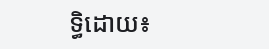ទ្ធិដោយ៖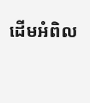ដើមអំពិល